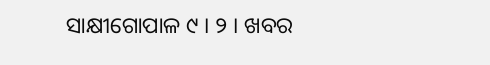ସାକ୍ଷୀଗୋପାଳ ୯ । ୨ । ଖବର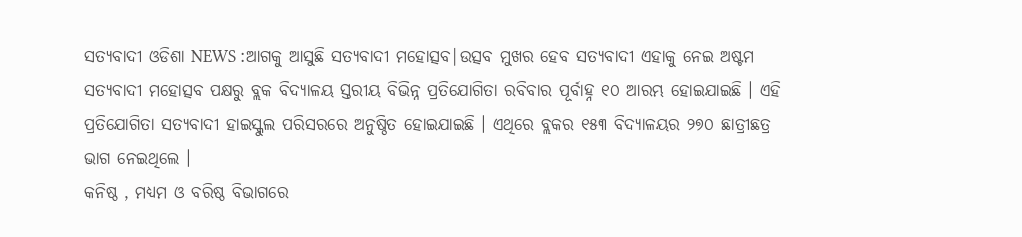ସତ୍ୟବାଦୀ ଓଡିଶା NEWS :ଆଗକୁ ଆସୁଛି ସତ୍ୟବାଦୀ ମହୋତ୍ସବ|ଉତ୍ସବ ମୁଖର ହେବ ସତ୍ୟବାଦୀ ଏହାକୁ ନେଇ ଅଷ୍ଟମ ସତ୍ୟବାଦୀ ମହୋତ୍ସବ ପକ୍ଷରୁ ବ୍ଲକ ବିଦ୍ୟାଳୟ ସ୍ତରୀୟ ବିଭିନ୍ନ ପ୍ରତିଯୋଗିତା ରବିବାର ପୂର୍ବାହ୍ନ ୧୦ ଆରମ୍ଭ ହୋଇଯାଇଛି । ଏହି ପ୍ରତିଯୋଗିତା ସତ୍ୟବାଦୀ ହାଇସ୍କୁଲ ପରିସରରେ ଅନୁଷ୍ଠିତ ହୋଇଯାଇଛି । ଏଥିରେ ବ୍ଲକର ୧୫୩ ବିଦ୍ୟାଳୟର ୨୭୦ ଛାତ୍ରୀଛତ୍ର ଭାଗ ନେଇଥିଲେ ।
କନିଷ୍ଠ , ମଧ୍ୟମ ଓ ବରିଷ୍ଠ ବିଭାଗରେ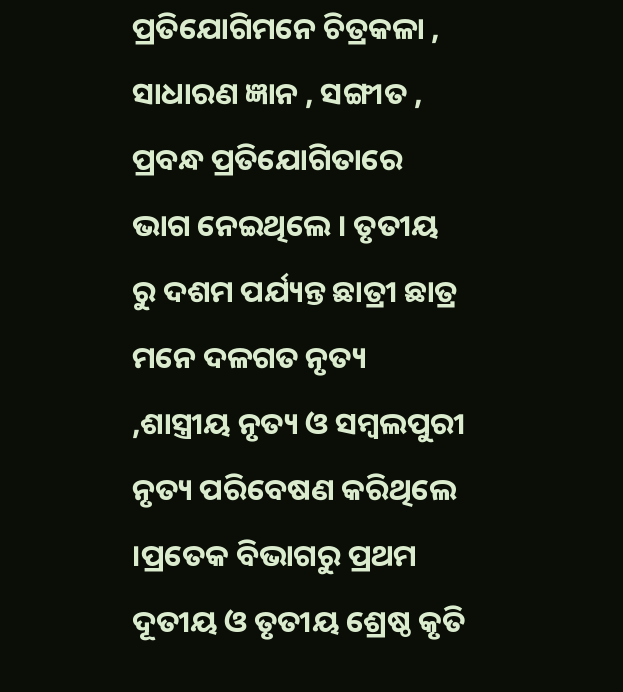ପ୍ରତିଯୋଗିମନେ ଚିତ୍ରକଳା , ସାଧାରଣ ଜ୍ଞାନ , ସଙ୍ଗୀତ , ପ୍ରବନ୍ଧ ପ୍ରତିଯୋଗିତାରେ ଭାଗ ନେଇଥିଲେ । ତୃତୀୟ ରୁ ଦଶମ ପର୍ଯ୍ୟନ୍ତ ଛାତ୍ରୀ ଛାତ୍ର ମନେ ଦଳଗତ ନୃତ୍ୟ ,ଶାସ୍ତ୍ରୀୟ ନୃତ୍ୟ ଓ ସମ୍ବଲପୁରୀ ନୃତ୍ୟ ପରିବେଷଣ କରିଥିଲେ ।ପ୍ରତେକ ବିଭାଗରୁ ପ୍ରଥମ ଦୂତୀୟ ଓ ତୃତୀୟ ଶ୍ରେଷ୍ଠ କୃତି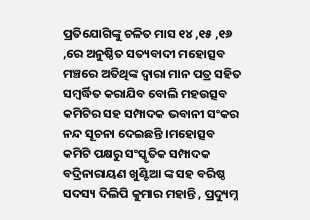ପ୍ରତିଯୋଗିଙ୍କୁ ଚଳିତ ମାସ ୧୪ ,୧୫ ,୧୬ ,ରେ ଅନୁଷ୍ଠିତ ସତ୍ୟବାଦୀ ମହୋତ୍ସବ ମଞ୍ଚରେ ଅତିଥିଙ୍କ ଦ୍ୱାରା ମାନ ପତ୍ର ସହିତ ସମ୍ବର୍ଦ୍ଧିତ କରାଯିବ ବୋଲି ମହଉତ୍ସବ କମିଟିର ସହ ସମ୍ପାଦକ ଭବାନୀ ସଂକର ନନ୍ଦ ସୂଚନା ଦେଇଛନ୍ତି ।ମହୋତ୍ସବ କମିଟି ପକ୍ଷରୁ ସଂସ୍କୃତିକ ସମ୍ପାଦକ ବଦ୍ରିନାରାୟଣ ଖୁଣ୍ଟିଆ ଙ୍କ ସହ ବରିଷ୍ଠ ସଦସ୍ୟ ଦିଲିପି କୁମାର ମହାନ୍ତି , ପ୍ରଦ୍ୟୁମ୍ନ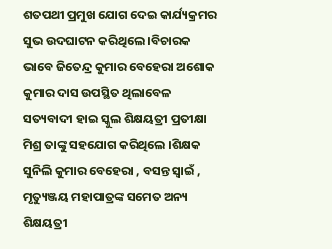ଶତପଥୀ ପ୍ରମୁଖ ଯୋଗ ଦେଇ କାର୍ଯ୍ୟକ୍ରମର ସୁଭ ଉଦଘାଟନ କରିଥିଲେ ।ବିଚାରକ ଭାବେ ଜିତେନ୍ଦ୍ର କୁମାର ବେହେରା ଅଶୋକ କୁମାର ଦାସ ଉପସ୍ଥିତ ଥିଲାବେଳ ସତ୍ୟବାଦୀ ହାଇ ସ୍କୁଲ ଶିକ୍ଷୟତ୍ରୀ ପ୍ରତୀକ୍ଷା ମିଶ୍ର ତାଙ୍କୁ ସହଯୋଗ କରିଥିଲେ ।ଶିକ୍ଷକ ସୁନିଲି କୁମାର ବେହେରା , ବସନ୍ତ ସ୍ୱାଇଁ , ମୃତ୍ୟୁଞ୍ଜୟ ମହାପାତ୍ରଙ୍କ ସମେତ ଅନ୍ୟ ଶିକ୍ଷୟତ୍ରୀ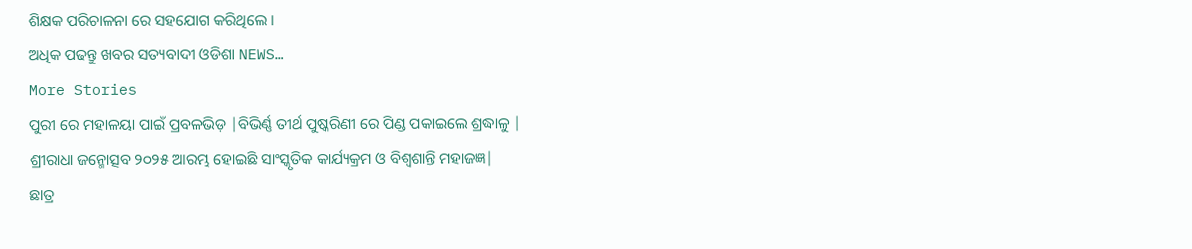ଶିକ୍ଷକ ପରିଚାଳନା ରେ ସହଯୋଗ କରିଥିଲେ ।
ଅଧିକ ପଢନ୍ତୁ ଖବର ସତ୍ୟବାଦୀ ଓଡିଶା NEWS…
More Stories
ପୁରୀ ରେ ମହାଳୟା ପାଇଁ ପ୍ରବଳଭିଡ଼ |ବିଭିର୍ଣ୍ଣ ତୀର୍ଥ ପୁଷ୍କରିଣୀ ରେ ପିଣ୍ଡ ପକାଇଲେ ଶ୍ରଦ୍ଧାଳୁ |
ଶ୍ରୀରାଧା ଜନ୍ମୋତ୍ସବ ୨୦୨୫ ଆରମ୍ଭ ହୋଇଛି ସାଂସ୍କୃତିକ କାର୍ଯ୍ୟକ୍ରମ ଓ ବିଶ୍ୱଶାନ୍ତି ମହାଜଜ୍ଞ|
ଛାତ୍ର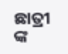ଛାତ୍ରୀ ଙ୍କ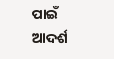ପାଇଁ ଆଦର୍ଶ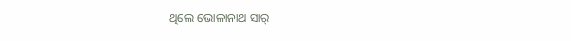ଥିଲେ ଭୋଳାନାଥ ସାର୍